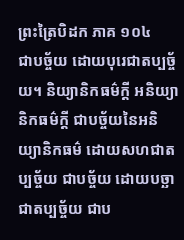ព្រះត្រៃបិដក ភាគ ១០៤
ជាបច្ច័យ ដោយបុរេជាតប្បច្ច័យ។ និយ្យានិកធម៌ក្តី អនិយ្យានិកធម៌ក្តី ជាបច្ច័យនៃអនិយ្យានិកធម៌ ដោយសហជាតប្បច្ច័យ ជាបច្ច័យ ដោយបច្ឆាជាតប្បច្ច័យ ជាប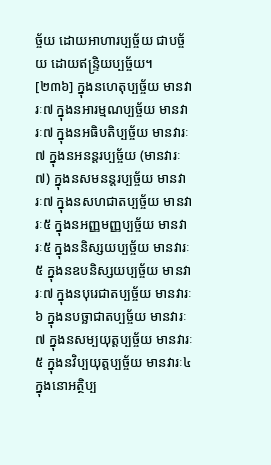ច្ច័យ ដោយអាហារប្បច្ច័យ ជាបច្ច័យ ដោយឥន្រ្ទិយប្បច្ច័យ។
[២៣៦] ក្នុងនហេតុប្បច្ច័យ មានវារៈ៧ ក្នុងនអារម្មណប្បច្ច័យ មានវារៈ៧ ក្នុងនអធិបតិប្បច្ច័យ មានវារៈ៧ ក្នុងនអនន្តរប្បច្ច័យ (មានវារៈ៧) ក្នុងនសមនន្តរប្បច្ច័យ មានវារៈ៧ ក្នុងនសហជាតប្បច្ច័យ មានវារៈ៥ ក្នុងនអញ្ញមញ្ញប្បច្ច័យ មានវារៈ៥ ក្នុងននិស្សយប្បច្ច័យ មានវារៈ៥ ក្នុងនឧបនិស្សយប្បច្ច័យ មានវារៈ៧ ក្នុងនបុរេជាតប្បច្ច័យ មានវារៈ៦ ក្នុងនបច្ឆាជាតប្បច្ច័យ មានវារៈ៧ ក្នុងនសម្បយុត្តប្បច្ច័យ មានវារៈ៥ ក្នុងនវិប្បយុត្តប្បច្ច័យ មានវារៈ៤ ក្នុងនោអត្ថិប្ប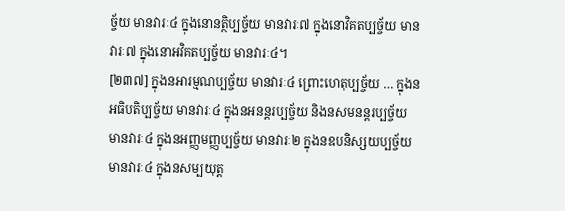ច្ច័យ មានវារៈ៤ ក្នុងនោនត្ថិប្បច្ច័យ មានវារៈ៧ ក្នុងនោវិគតប្បច្ច័យ មានវារៈ៧ ក្នុងនោអវិគតប្បច្ច័យ មានវារៈ៤។
[២៣៧] ក្នុងនអារម្មណប្បច្ច័យ មានវារៈ៤ ព្រោះហេតុប្បច្ច័យ … ក្នុងនអធិបតិប្បច្ច័យ មានវារៈ៤ ក្នុងនអនន្តរប្បច្ច័យ និងនសមនន្តរប្បច្ច័យ មានវារៈ៤ ក្នុងនអញ្ញមញ្ញប្បច្ច័យ មានវារៈ២ ក្នុងនឧបនិស្សយប្បច្ច័យ មានវារៈ៤ ក្នុងនសម្បយុត្ត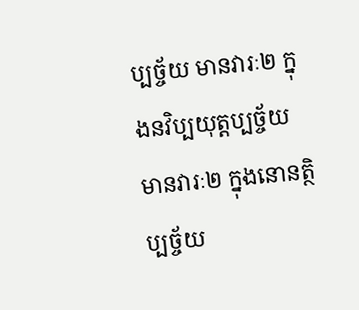ប្បច្ច័យ មានវារៈ២ ក្នុងនវិប្បយុត្តប្បច្ច័យ មានវារៈ២ ក្នុងនោនត្ថិប្បច្ច័យ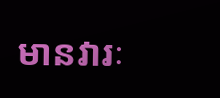មានវារៈ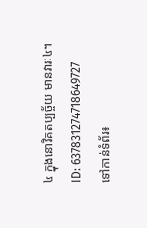៤ ក្នុងនោវិគតប្បច្ច័យ មានវារៈ៤។
ID: 637831274718649727
ទៅកាន់ទំព័រ៖